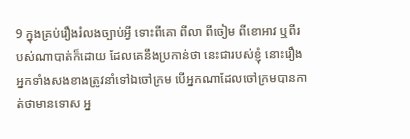9 ក្នុងគ្រប់រឿងរំលងច្បាប់អ្វី ទោះពីគោ ពីលា ពីចៀម ពីខោអាវ ឬពីរបស់ណាបាត់ក៏ដោយ ដែលគេនឹងប្រកាន់ថា នេះជារបស់ខ្ញុំ នោះរឿងអ្នកទាំងសងខាងត្រូវនាំទៅឯចៅក្រម បើអ្នកណាដែលចៅក្រមបានកាត់ថាមានទោស អ្ន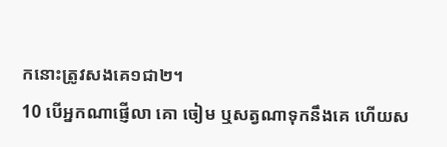កនោះត្រូវសងគេ១ជា២។
10 បើអ្នកណាផ្ញើលា គោ ចៀម ឬសត្វណាទុកនឹងគេ ហើយស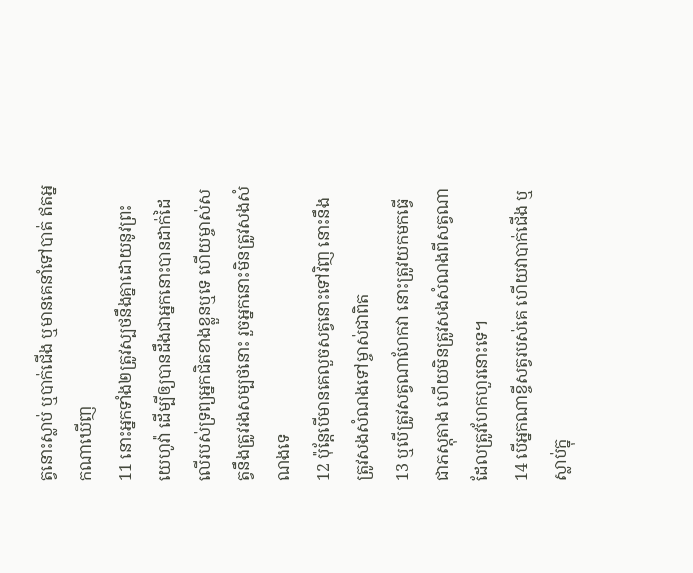ត្វនោះស្លាប់ ឬបាក់ជើង ឬមានគេនាំទៅបាត់ ឥតអ្នកណាឃើញ
11 នោះអ្នកទាំង២ត្រូវស្បថនឹងគ្នាដោយនូវព្រះយេហូវ៉ា ដើម្បីឲ្យបានដឹងជាអ្នកនោះបានដាក់ដៃលើរបស់ទ្រព្យអ្នកជិតខាងខ្លួនឬទេ ហើយម្ចាស់សត្វនឹងត្រូវរងសម្បថនោះ រួចអ្នកនោះមិនត្រូវសងសំណងទេ
12 ប៉ុន្តែបើមានគេលួចសត្វនោះទៅវិញ នោះនឹងត្រូវសងសំណងទៅម្ចាស់ជាពិត
13 ឬបើត្រូវសត្វណាហែកវា នោះត្រូវយកមកធ្វើជាភស្តុតាង ហើយមិនត្រូវសងសំណងពីសត្វណាដែលត្រូវហែកហួរនោះទេ។
14 បើអ្នកណាខ្ចីសត្វរបស់គេ ហើយវាបាក់ជើង ឬស្លាប់ក្នុ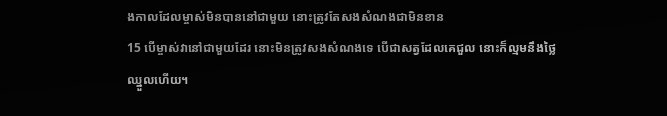ងកាលដែលម្ចាស់មិនបាននៅជាមួយ នោះត្រូវតែសងសំណងជាមិនខាន
15 បើម្ចាស់វានៅជាមួយដែរ នោះមិនត្រូវសងសំណងទេ បើជាសត្វដែលគេជួល នោះក៏ល្មមនឹងថ្លៃឈ្នួលហើយ។